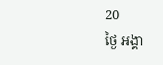20
ថ្ងៃ អង្គា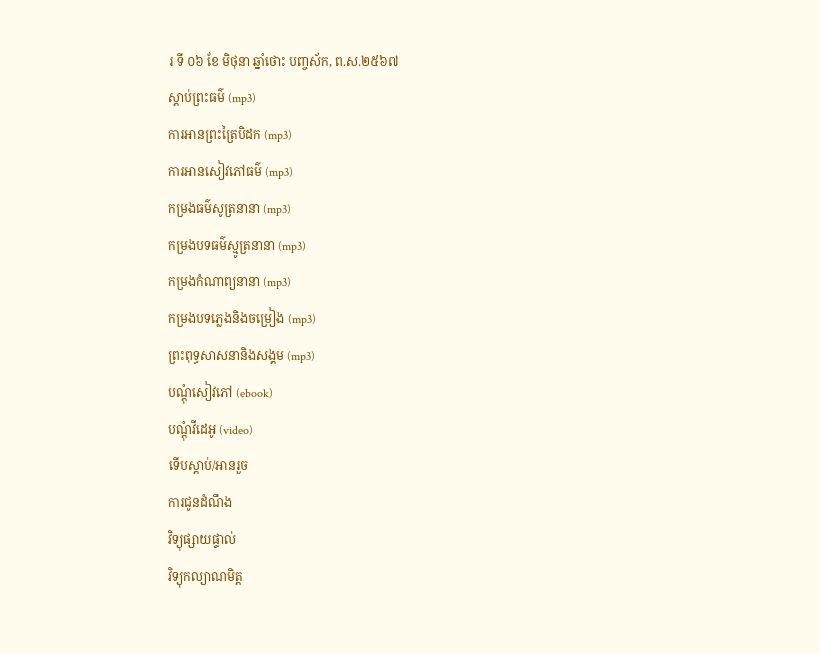រ ទី ០៦ ខែ មិថុនា ឆ្នាំថោះ បញ្ចស័ក, ព.ស.២៥៦៧
ស្តាប់ព្រះធម៌ (mp3)
ការអានព្រះត្រៃបិដក (mp3)
ការអានសៀវភៅធម៌ (mp3)
កម្រងធម៌សូត្រនានា (mp3)
កម្រងបទធម៌ស្មូត្រនានា (mp3)
កម្រងកំណាព្យនានា (mp3)
កម្រងបទភ្លេងនិងចម្រៀង (mp3)
ព្រះពុទ្ធសាសនានិងសង្គម (mp3)
បណ្តុំសៀវភៅ (ebook)
បណ្តុំវីដេអូ (video)
ទើបស្តាប់/អានរួច
ការជូនដំណឹង
វិទ្យុផ្សាយផ្ទាល់
វិទ្យុកល្យាណមិត្ត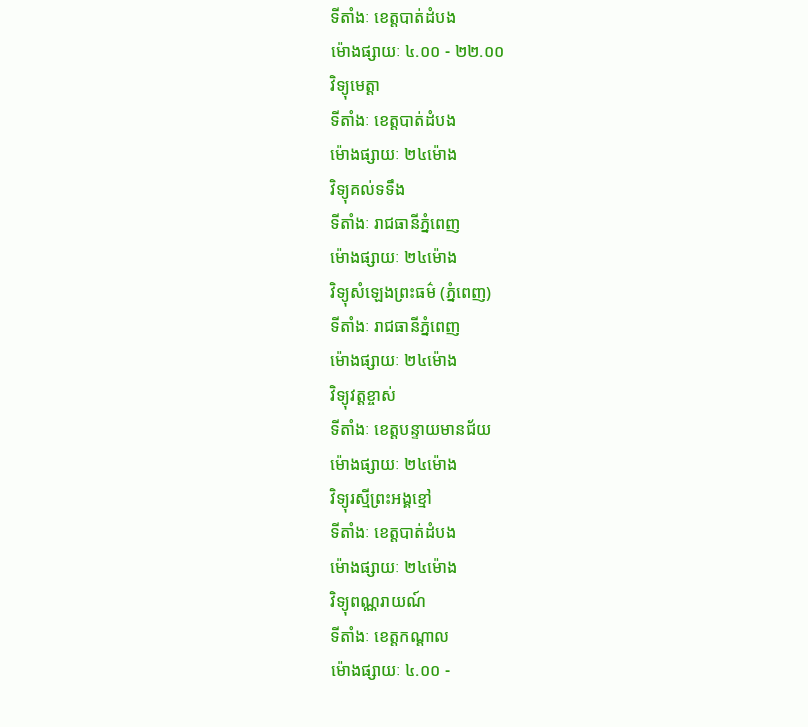ទីតាំងៈ ខេត្តបាត់ដំបង
ម៉ោងផ្សាយៈ ៤.០០ - ២២.០០
វិទ្យុមេត្តា
ទីតាំងៈ ខេត្តបាត់ដំបង
ម៉ោងផ្សាយៈ ២៤ម៉ោង
វិទ្យុគល់ទទឹង
ទីតាំងៈ រាជធានីភ្នំពេញ
ម៉ោងផ្សាយៈ ២៤ម៉ោង
វិទ្យុសំឡេងព្រះធម៌ (ភ្នំពេញ)
ទីតាំងៈ រាជធានីភ្នំពេញ
ម៉ោងផ្សាយៈ ២៤ម៉ោង
វិទ្យុវត្តខ្ចាស់
ទីតាំងៈ ខេត្តបន្ទាយមានជ័យ
ម៉ោងផ្សាយៈ ២៤ម៉ោង
វិទ្យុរស្មីព្រះអង្គខ្មៅ
ទីតាំងៈ ខេត្តបាត់ដំបង
ម៉ោងផ្សាយៈ ២៤ម៉ោង
វិទ្យុពណ្ណរាយណ៍
ទីតាំងៈ ខេត្តកណ្តាល
ម៉ោងផ្សាយៈ ៤.០០ -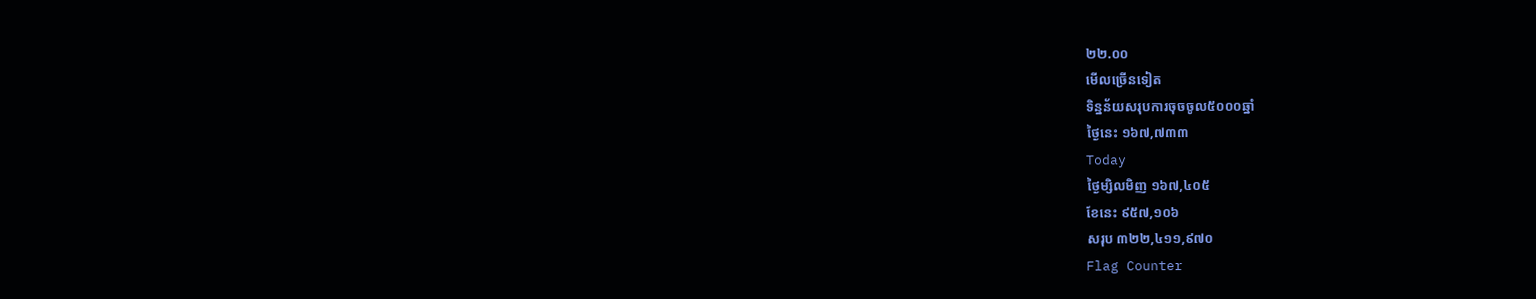២២.០០
មើលច្រើនទៀត
ទិន្នន័យសរុបការចុចចូល៥០០០ឆ្នាំ
ថ្ងៃនេះ ១៦៧,៧៣៣
Today
ថ្ងៃម្សិលមិញ ១៦៧,៤០៥
ខែនេះ ៩៥៧,១០៦
សរុប ៣២២,៤១១,៩៧០
Flag Counter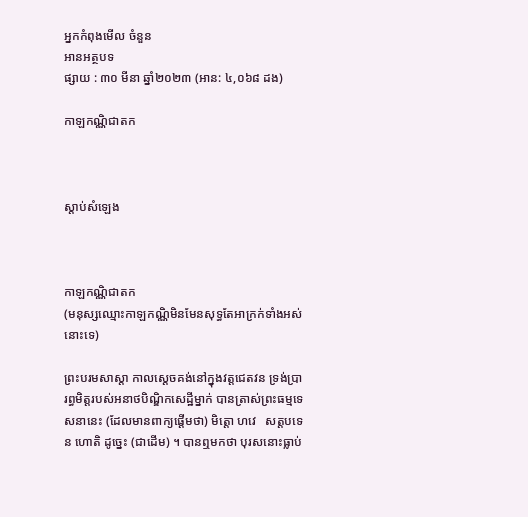អ្នកកំពុងមើល ចំនួន
អានអត្ថបទ
ផ្សាយ : ៣០ មីនា ឆ្នាំ២០២៣ (អាន: ៤,០៦៨ ដង)

កាឡកណ្ណិជាតក



ស្តាប់សំឡេង



កាឡកណ្ណិជាតក
(មនុស្សឈ្មោះកាឡកណ្ណិមិនមែនសុទ្ធតែអាក្រក់ទាំងអស់នោះទេ)

ព្រះបរមសាស្តា កាលស្ដេចគង់នៅក្នុងវត្តជេតវន ទ្រង់ប្រារព្ធមិត្តរបស់អនាថបិណ្ឌិកសេដ្ឋីម្នាក់ បានត្រាស់ព្រះធម្មទេសនានេះ (ដែលមានពាក្យផ្តើមថា) មិត្តោ ហវេ   សត្តបទេន ហោតិ ដូច្នេះ (ជាដើម) ។ បានឮមកថា បុរសនោះធ្លាប់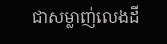ជាសម្លាញ់លេងដី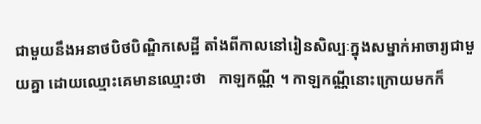ជាមួយនឹងអនាថបិថបិណ្ឌិកសេដ្ឋី តាំងពីកាលនៅរៀនសិល្បៈក្នុងសម្នាក់អាចារ្យជាមួយគ្នា ដោយឈ្មោះគេមានឈ្មោះថា   កាឡកណ្ណី ។ កាឡកណ្ណីនោះក្រោយមកក៏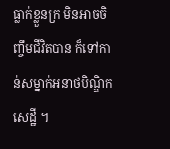ធ្លាក់ខ្លួនក្រ មិនអាចចិញ្ចឹមជីវិតបាន ក៏ទៅកាន់សម្នាក់អនាថបិណ្ឌិកសេដ្ឋី ។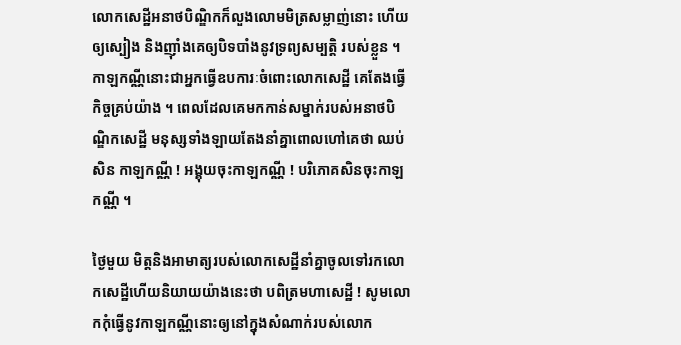លោកសេដ្ឋីអនាថបិណ្ឌិកក៏លួងលោមមិត្រសម្លាញ់នោះ ហើយឲ្យស្បៀង និងញ៉ាំងគេឲ្យបិទបាំងនូវទ្រព្យសម្បត្តិ របស់ខ្លួន ។ កាឡកណ្ណីនោះជាអ្នកធ្វើឧបការៈចំពោះលោកសេដ្ឋី គេតែងធ្វើកិច្ចគ្រប់យ៉ាង ។ ពេលដែលគេមកកាន់សម្នាក់របស់អនាថបិណ្ឌិកសេដ្ឋី មនុស្សទាំងឡាយតែងនាំគ្នាពោលហៅគេថា ឈប់សិន កាឡកណ្ណី ! អង្គុយចុះកាឡកណ្ណី ! បរិភោគសិនចុះកាឡកណ្ណី ។

ថ្ងៃមួយ មិត្តនិងអាមាត្យរបស់លោកសេដ្ឋីនាំគ្នាចូលទៅរកលោកសេដ្ឋីហើយនិយាយយ៉ាងនេះថា បពិត្រមហាសេដ្ឋី ! សូមលោកកុំធ្វើនូវកាឡកណ្ណីនោះឲ្យនៅក្នុងសំណាក់របស់លោក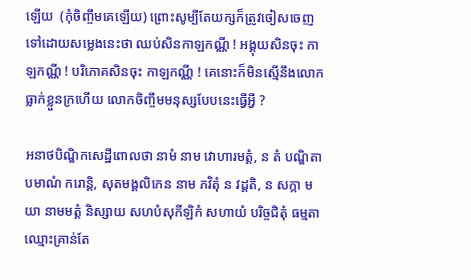ឡើយ  (កុំចិញ្ចឹមគេឡើយ) ព្រោះសូម្បីតែយក្សក៏ត្រូវចៀសចេញទៅដោយសម្លេងនេះថា ឈប់សិនកាឡកណ្ណី ! អង្គុយសិនចុះ កាឡកណ្ណី ! បរិភោគសិនចុះ កាឡកណ្ណី ! គេនោះក៏មិនស្មើនឹងលោក ធ្លាក់ខ្លួនក្រហើយ លោកចិញ្ចឹមមនុស្សបែបនេះធ្វើអ្វី ?

អនាថបិណ្ឌិកសេដ្ឋីពោលថា នាមំ នាម វោហារមត្តំ, ន តំ បណ្ឌិតា បមាណំ ករោន្តិ, សុតមង្គលិកេន នាម ភវិតុំ ន វដ្ដតិ, ន សក្កា មយា នាមមត្តំ និស្សាយ សហបំសុកីឡិកំ សហាយំ បរិច្ចជិតុំ ធម្មតាឈ្មោះគ្រាន់តែ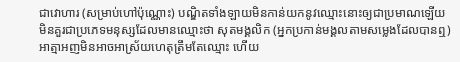ជាវោហារ (សម្រាប់ហៅប៉ុណ្ណោះ) បណ្ឌិតទាំងឡាយមិនកាន់យកនូវឈ្មោះនោះឲ្យជាប្រមាណឡើយ មិនគួរជាប្រភេទមនុស្សដែលមានឈ្មោះថា សុតមង្គលិក (អ្នកប្រកាន់មង្គលតាមសម្លេងដែលបានឮ) អាត្មាអញមិនអាចអាស្រ័យហេតុត្រឹមតែឈ្មោះ ហើយ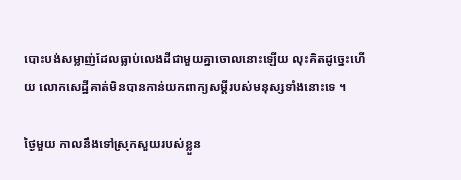បោះបង់សម្លាញ់ដែលធ្លាប់លេងដីជាមួយគ្នាចោលនោះឡើយ លុះគិតដូច្នេះហើយ លោកសេដ្ឋីគាត់មិនបានកាន់យកពាក្យសម្តីរបស់មនុស្សទាំងនោះទេ ។

ថ្ងៃមួយ កាលនឹងទៅស្រុកសួយរបស់ខ្លួន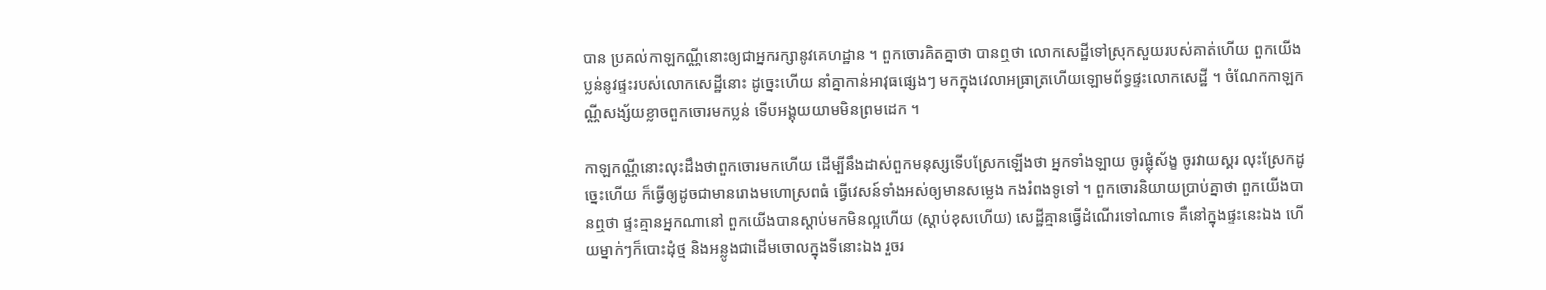បាន ប្រគល់កាឡកណ្ណីនោះឲ្យជាអ្នករក្សានូវគេហដ្ឋាន ។ ពួកចោរគិតគ្នាថា បានឮថា លោកសេដ្ឋីទៅស្រុកសួយរបស់គាត់ហើយ ពួកយើងប្លន់នូវផ្ទះរបស់លោកសេដ្ឋីនោះ ដូច្នេះហើយ នាំគ្នាកាន់អាវុធផ្សេងៗ មកក្នុងវេលាអធ្រាត្រហើយឡោមព័ទ្ធផ្ទះលោកសេដ្ឋី ។ ចំណែកកាឡកណ្ណីសង្ស័យខ្លាចពួកចោរមកប្លន់ ទើបអង្គុយយាមមិនព្រមដេក ។

កាឡកណ្ណីនោះលុះដឹងថាពួកចោរមកហើយ ដើម្បីនឹងដាស់ពួកមនុស្សទើបស្រែកឡើងថា អ្នកទាំងឡាយ ចូរផ្លុំស័ង្ខ ចូរវាយស្គរ លុះស្រែកដូច្នេះហើយ ក៏ធ្វើឲ្យដូចជាមានរោងមហោស្រពធំ ធ្វើវេសន៍ទាំងអស់ឲ្យមានសម្លេង កងរំពងទូទៅ ។ ពួកចោរនិយាយប្រាប់គ្នាថា ពួកយើងបានឮថា ផ្ទះគ្មានអ្នកណានៅ ពួកយើងបានស្តាប់មកមិនល្អហើយ (ស្ដាប់ខុសហើយ) សេដ្ឋីគ្មានធ្វើដំណើរទៅណាទេ គឺនៅក្នុងផ្ទះនេះឯង ហើយម្នាក់ៗក៏បោះដុំថ្ម និងអន្លូងជាដើមចោលក្នុងទីនោះឯង រួចរ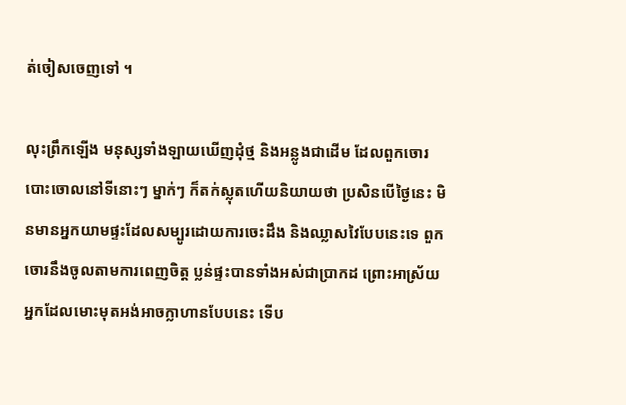ត់ចៀសចេញទៅ ។

លុះព្រឹកឡើង មនុស្សទាំងឡាយឃើញដុំថ្ម និងអន្លូងជាដើម ដែលពួកចោរបោះចោលនៅទីនោះៗ ម្នាក់ៗ ក៏តក់ស្លុតហើយនិយាយថា ប្រសិនបើថ្ងៃនេះ មិនមានអ្នកយាមផ្ទះដែលសម្បូរដោយការចេះដឹង និងឈ្លាសវៃបែបនេះទេ ពួកចោរនឹងចូលតាមការពេញចិត្ត ប្លន់ផ្ទះបានទាំងអស់ជាប្រាកដ ព្រោះអាស្រ័យអ្នកដែលមោះមុតអង់អាចក្លាហានបែបនេះ ទើប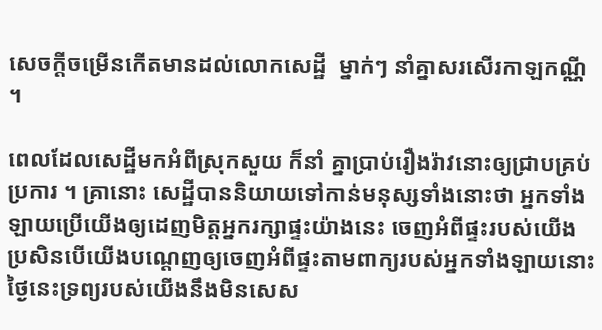សេចក្តីចម្រើនកើតមានដល់លោកសេដ្ឋី  ម្នាក់ៗ នាំគ្នាសរសើរកាឡកណ្ណី  ។

ពេលដែលសេដ្ឋីមកអំពីស្រុកសួយ ក៏នាំ គ្នាប្រាប់រឿងរ៉ាវនោះឲ្យជ្រាបគ្រប់ប្រការ ។ គ្រានោះ សេដ្ឋីបាននិយាយទៅកាន់មនុស្សទាំងនោះថា អ្នកទាំងឡាយប្រើយើងឲ្យដេញមិត្តអ្នករក្សាផ្ទះយ៉ាងនេះ ចេញអំពីផ្ទះរបស់យើង ប្រសិនបើយើងបណ្តេញឲ្យចេញអំពីផ្ទះតាមពាក្យរបស់អ្នកទាំងឡាយនោះ ថ្ងៃនេះទ្រព្យរបស់យើងនឹងមិនសេស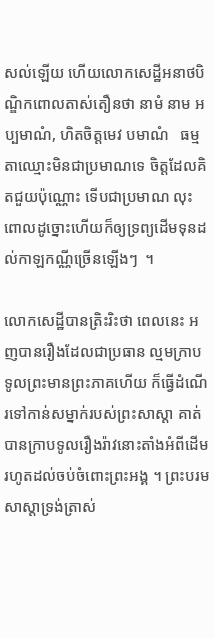សល់ឡើយ ហើយលោកសេដ្ឋីអនាថបិណ្ឌិកពោលតាស់តឿនថា នាមំ នាម អប្បមាណំ, ហិតចិត្តមេវ បមាណំ   ធម្មតាឈ្មោះមិនជាប្រមាណទេ ចិត្តដែលគិតជួយប៉ុណ្ណោះ ទើបជាប្រមាណ លុះពោលដូច្នោះហើយក៏ឲ្យទ្រព្យដើមទុនដល់កាឡកណ្ណីច្រើនឡើងៗ  ។

លោកសេដ្ឋីបានត្រិះរិះថា ពេលនេះ អញបានរឿងដែលជាប្រធាន ល្មមក្រាបទូលព្រះមានព្រះភាគហើយ ក៏ធ្វើដំណើរទៅកាន់សម្នាក់របស់ព្រះសាស្ដា គាត់បានក្រាបទូលរឿងរ៉ាវនោះតាំងអំពីដើម រហូតដល់ចប់ចំពោះព្រះអង្គ ។ ព្រះបរមសាស្តាទ្រង់ត្រាស់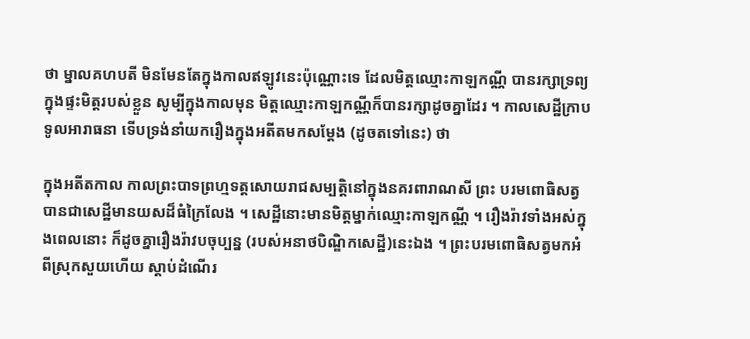ថា ម្នាលគហបតី មិនមែនតែក្នុងកាលឥឡូវនេះប៉ុណ្ណោះទេ ដែលមិត្តឈ្មោះកាឡកណ្ណី បានរក្សាទ្រព្យក្នុងផ្ទះមិត្តរបស់ខ្លួន សូម្បីក្នុងកាលមុន មិត្តឈ្មោះកាឡកណ្ណីក៏បានរក្សាដូចគ្នាដែរ ។ កាលសេដ្ឋីក្រាបទូលអារាធនា ទើបទ្រង់នាំយករឿងក្នុងអតីតមកសម្តែង (ដូចតទៅនេះ) ថា

ក្នុងអតីតកាល កាលព្រះបាទព្រហ្មទត្តសោយរាជសម្បត្តិនៅក្នុងនគរពារាណសី ព្រះ បរមពោធិសត្វបានជាសេដ្ឋីមានយសដ៏ធំក្រៃលែង ។ សេដ្ឋីនោះមានមិត្តម្នាក់ឈ្មោះកាឡកណ្ណី ។ រឿងរ៉ាវទាំងអស់ក្នុងពេលនោះ ក៏ដូចគ្នារឿងរ៉ាវបចុប្បន្ន (របស់អនាថបិណ្ឌិកសេដ្ឋី)នេះឯង ។ ព្រះបរមពោធិសត្វមកអំពីស្រុកសួយហើយ ស្តាប់ដំណើរ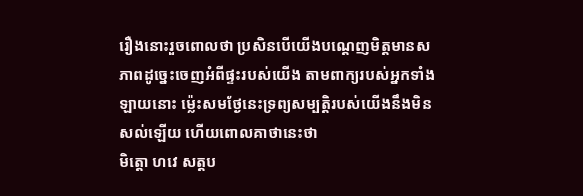រឿងនោះរួចពោលថា ប្រសិនបើយើងបណ្តេញមិត្តមានសភាពដូច្នេះចេញអំពីផ្ទះរបស់យើង តាមពាក្យរបស់អ្នកទាំងឡាយនោះ ម៉្លេះសមថ្ងែនេះទ្រព្យសម្បត្តិរបស់យើងនឹងមិនសល់ឡើយ ហើយពោលគាថានេះថា
មិត្តោ ហវេ សត្តប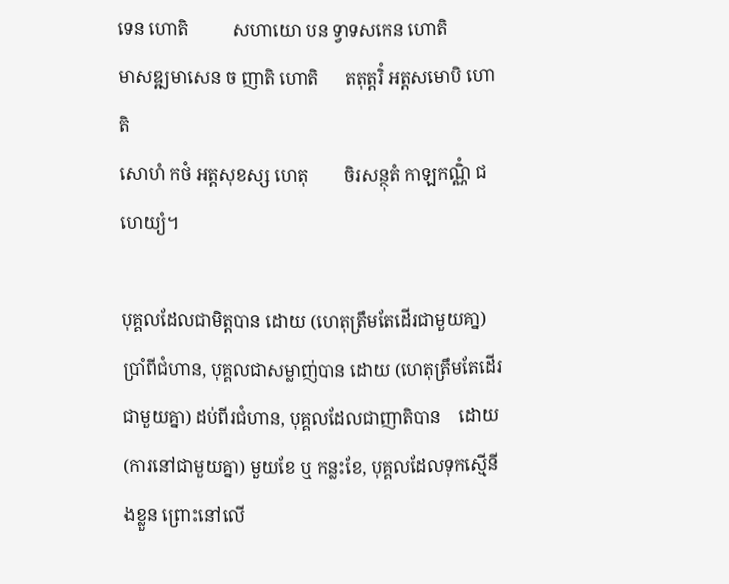ទេន ហោតិ          សហាយោ បន ទ្វាទសកេន ហោតិ
មាសឌ្ឍមាសេន ច ញាតិ ហោតិ      តតុត្តរិំ អត្តសមោបិ ហោតិ
សោហំ កថំ អត្តសុខស្ស ហេតុ        ចិរសន្ថុតំ កាឡកណ្ណិំ ជហេយ្យំ។

បុគ្គលដែលជាមិត្តបាន ដោយ (ហេតុត្រឹមតែដើរជាមួយគា្ន) ប្រាំពីជំហាន, បុគ្គលជាសម្លាញ់បាន ដោយ (ហេតុត្រឹមតែដើរជាមួយគ្នា) ដប់ពីរជំហាន, បុគ្គលដែលជាញាតិបាន    ដោយ (ការនៅជាមួយគ្នា) មួយខែ ឬ កន្លះខែ, បុគ្គលដែលទុកសើ្មនីងខ្លួន ព្រោះនៅលើ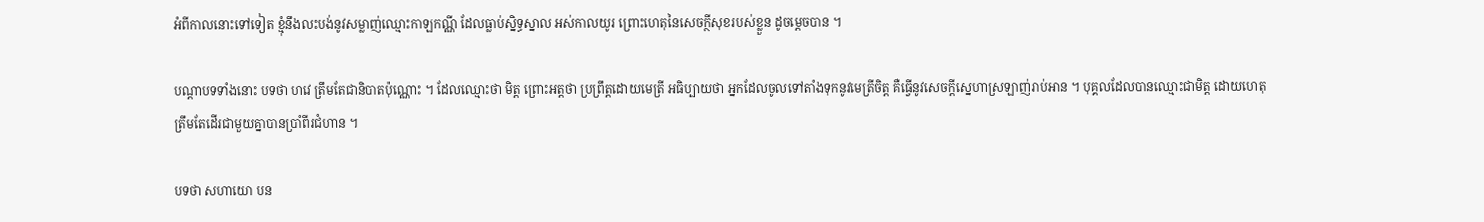អំពីកាលនោះទៅទៀត ខ្មុំនឹងលះបង់នូវសម្លាញ់ឈ្មោះកាឡកណ្ណី ដែលធ្លាប់ស្និទ្ធស្នាល អស់កាលយូរ ព្រោះហេតុនៃសេចក្ថីសុខរបស់ខ្លួន ដូចម្ដេចបាន ។

បណ្តាបទទាំងនោះ បទថា ហវេ ត្រឹមតែជានិបាតប៉ុណ្ណោះ ។ ដែលឈ្មោះថា មិត្ត ព្រោះអត្តថា ប្រព្រឹត្តដោយមេត្រី អធិប្បាយថា អ្នកដែលចូលទៅតាំងទុកនូវមេត្រីចិត្ត គឺធ្វើនូវសេចក្តីស្នេហាស្រឡាញ់រាប់អាន ។ បុគ្គលដែលបានឈ្មោះជាមិត្ត ដោយហេតុត្រឹមតែដើរជាមួយគ្នាបានប្រាំពីរជំហាន ។

បទថា សហាយោ បន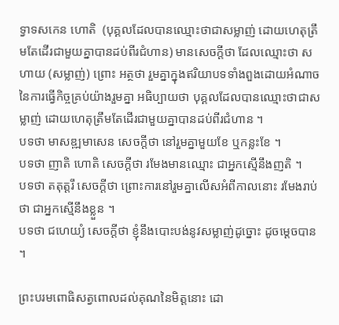ទ្វាទសកេន ហោតិ  (បុគ្គលដែលបានឈ្មោះថាជាសម្លាញ់ ដោយហេតុត្រឹមតែដើរជាមួយគ្នាបានដប់ពីរជំហាន) មានសេចក្តីថា ដែលឈ្មោះថា សហាយ (សម្លាញ់) ព្រោះ អត្ថថា រួមគ្នាក្នុងឥរិយាបទទាំងពួងដោយអំណាចនៃការធ្វើកិច្ចគ្រប់យ៉ាងរួមគ្នា អធិប្បាយថា បុគ្គលដែលបានឈ្មោះថាជាសម្លាញ់ ដោយហេតុត្រឹមតែដើរជាមួយគ្នាបានដប់ពីរជំហាន ។
បទថា មាសឌ្ឍមាសេន សេចក្តីថា នៅរួមគ្នាមួយខែ ឬកន្លះខែ ។
បទថា ញាតិ ហោតិ សេចក្តីថា រមែងមានឈ្មោះ ជាអ្នកស្មើនឹងញតិ ។
បទថា តតុត្តរឹ សេចក្តីថា ព្រោះការនៅរួមគ្នាលើសអំពីកាលនោះ រមែងរាប់ថា ជាអ្នកស្មើនឹងខ្លួន ។
បទថា ជហេយ្យំ សេចក្តីថា ខ្ញុំនឹងបោះបង់នូវសម្លាញ់ដូច្នោះ ដូចម្តេចបាន ។

ព្រះបរមពោធិសត្វពោលដល់គុណនៃមិត្តនោះ ដោ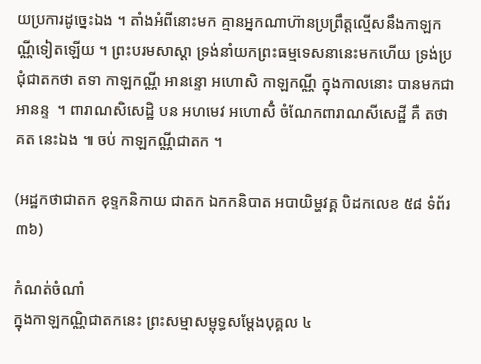យប្រការដូច្នេះឯង ។ តាំងអំពីនោះមក គ្មានអ្នកណាហ៊ានប្រព្រឹត្តល្មើសនឹងកាឡកណ្ណីទៀតឡើយ ។ ព្រះបរមសាស្តា ទ្រង់នាំយកព្រះធម្មទេសនានេះមកហើយ ទ្រង់ប្រជុំជាតកថា តទា កាឡកណ្ណី អានន្ទោ អហោសិ កាឡកណ្ណី ក្នុងកាលនោះ បានមកជាអានន្ទ  ។ ពារាណសិសេដ្ឋិ បន អហមេវ អហោសិំ ចំណែកពារាណសីសេដ្ឋី គឺ តថាគត នេះឯង ៕ ចប់ កាឡកណ្ណីជាតក ។

(អដ្ឋកថាជាតក ខុទ្ទកនិកាយ ជាតក ឯកកនិបាត អបាយិម្ហវគ្គ បិដកលេខ ៥៨ ទំព័រ ៣៦)

កំណត់ចំណាំ
ក្នុងកាឡកណ្ណិជាតកនេះ ព្រះសម្មាសម្ពុទ្ធសម្ដែងបុគ្គល ៤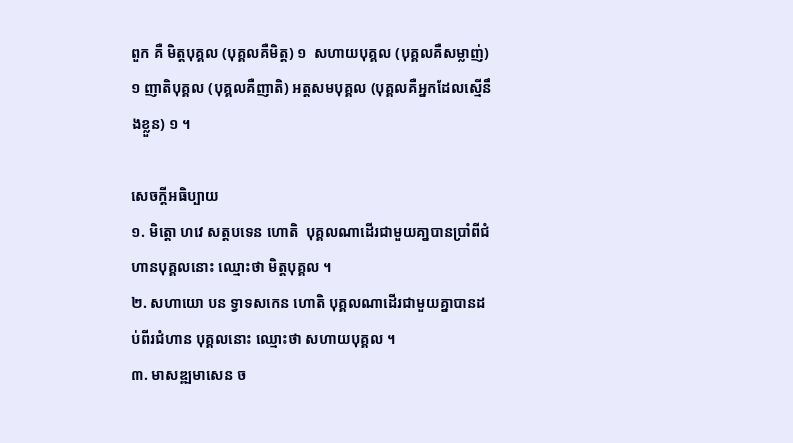ពួក គឺ មិត្តបុគ្គល (បុគ្គលគឺមិត្ត) ១  សហាយបុគ្គល (បុគ្គលគឺសម្លាញ់) ១ ញាតិបុគ្គល (បុគ្គលគឺញាតិ) អត្តសមបុគ្គល (បុគ្គលគឺអ្នកដែលស្មើនឹងខ្លួន) ១ ។

សេចក្ដីអធិប្បាយ
១. មិត្តោ ហវេ សត្តបទេន ហោតិ  បុគ្គលណាដើរជាមួយគា្នបានប្រាំពីជំហានបុគ្គលនោះ ឈ្មោះថា មិត្តបុគ្គល ។
២. សហាយោ បន ទ្វាទសកេន ហោតិ បុគ្គលណាដើរជាមួយគ្នាបានដប់ពីរជំហាន បុគ្គលនោះ ឈ្មោះថា សហាយបុគ្គល ។
៣. មាសឌ្ឍមាសេន ច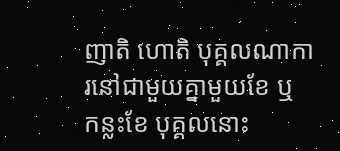ញាតិ ហោតិ បុគ្គលណាការនៅជាមួយគ្នាមួយខែ ឬ កន្លះខែ បុគ្គលនោះ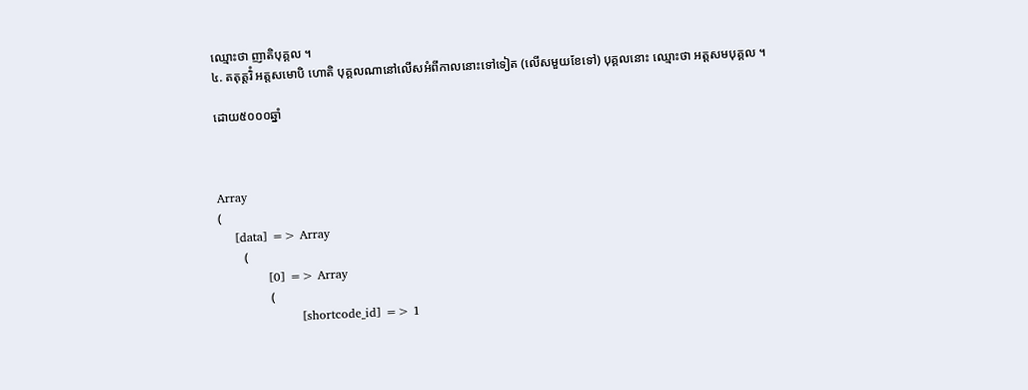ឈ្មោះថា ញាតិបុគ្គល ។
៤. តតុត្តរិំ អត្តសមោបិ ហោតិ បុគ្គលណានៅលើសអំពីកាលនោះទៅទៀត (លើសមួយខែទៅ) បុគ្គលនោះ ឈ្មោះថា អត្តសមបុគ្គល ។

ដោយ៥០០០ឆ្នាំ



Array
(
    [data] => Array
        (
            [0] => Array
                (
                    [shortcode_id] => 1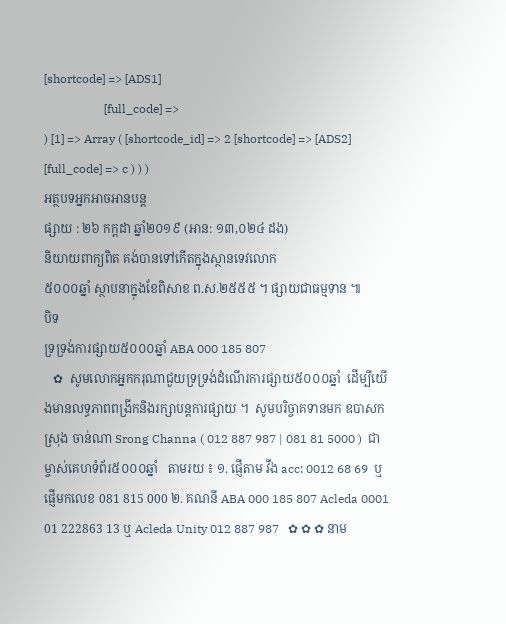[shortcode] => [ADS1]
                    [full_code] =>
) [1] => Array ( [shortcode_id] => 2 [shortcode] => [ADS2] [full_code] => c ) ) )
អត្ថបទអ្នកអាចអានបន្ត
ផ្សាយ : ២៦ កក្តដា ឆ្នាំ២០១៩ (អាន: ១៣,០២៤ ដង)
និយាយពាក្យពិត គង់បានទៅកើតក្នុងស្ថានទេវលោក
៥០០០ឆ្នាំ ស្ថាបនាក្នុងខែពិសាខ ព.ស.២៥៥៥ ។ ផ្សាយជាធម្មទាន ៕
បិទ
ទ្រទ្រង់ការផ្សាយ៥០០០ឆ្នាំ ABA 000 185 807
   ✿  សូមលោកអ្នកករុណាជួយទ្រទ្រង់ដំណើរការផ្សាយ៥០០០ឆ្នាំ  ដើម្បីយើងមានលទ្ធភាពពង្រីកនិងរក្សាបន្តការផ្សាយ ។  សូមបរិច្ចាគទានមក ឧបាសក ស្រុង ចាន់ណា Srong Channa ( 012 887 987 | 081 81 5000 )  ជាម្ចាស់គេហទំព័រ៥០០០ឆ្នាំ   តាមរយ ៖ ១. ផ្ញើតាម វីង acc: 0012 68 69  ឬផ្ញើមកលេខ 081 815 000 ២. គណនី ABA 000 185 807 Acleda 0001 01 222863 13 ឬ Acleda Unity 012 887 987   ✿ ✿ ✿ នាម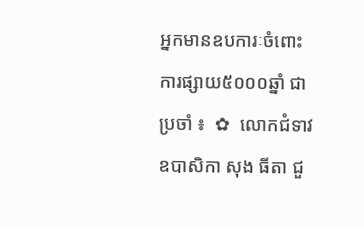អ្នកមានឧបការៈចំពោះការផ្សាយ៥០០០ឆ្នាំ ជាប្រចាំ ៖  ✿  លោកជំទាវ ឧបាសិកា សុង ធីតា ជួ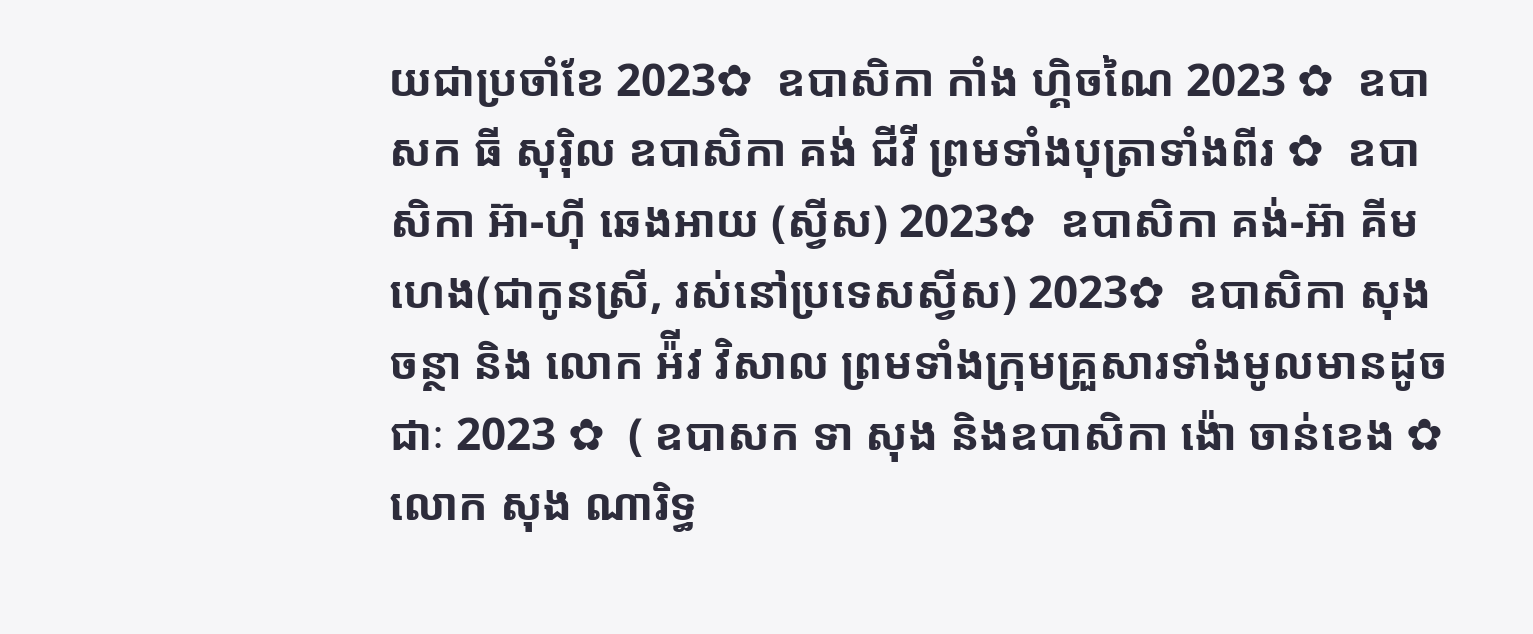យជាប្រចាំខែ 2023✿  ឧបាសិកា កាំង ហ្គិចណៃ 2023 ✿  ឧបាសក ធី សុរ៉ិល ឧបាសិកា គង់ ជីវី ព្រមទាំងបុត្រាទាំងពីរ ✿  ឧបាសិកា អ៊ា-ហុី ឆេងអាយ (ស្វីស) 2023✿  ឧបាសិកា គង់-អ៊ា គីមហេង(ជាកូនស្រី, រស់នៅប្រទេសស្វីស) 2023✿  ឧបាសិកា សុង ចន្ថា និង លោក អ៉ីវ វិសាល ព្រមទាំងក្រុមគ្រួសារទាំងមូលមានដូចជាៈ 2023 ✿  ( ឧបាសក ទា សុង និងឧបាសិកា ង៉ោ ចាន់ខេង ✿  លោក សុង ណារិទ្ធ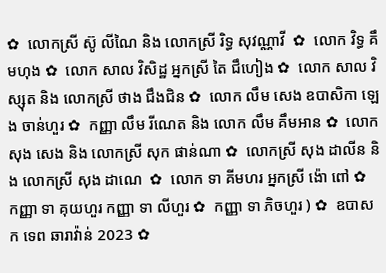✿  លោកស្រី ស៊ូ លីណៃ និង លោកស្រី រិទ្ធ សុវណ្ណាវី  ✿  លោក វិទ្ធ គឹមហុង ✿  លោក សាល វិសិដ្ឋ អ្នកស្រី តៃ ជឹហៀង ✿  លោក សាល វិស្សុត និង លោកស្រី ថាង ជឹងជិន ✿  លោក លឹម សេង ឧបាសិកា ឡេង ចាន់ហួរ ✿  កញ្ញា លឹម រីណេត និង លោក លឹម គឹមអាន ✿  លោក សុង សេង និង លោកស្រី សុក ផាន់ណា ✿  លោកស្រី សុង ដាលីន និង លោកស្រី សុង ដាណេ  ✿  លោក ទា គីមហរ អ្នកស្រី ង៉ោ ពៅ ✿  កញ្ញា ទា គុយហួរ កញ្ញា ទា លីហួរ ✿  កញ្ញា ទា ភិចហួរ ) ✿  ឧបាសក ទេព ឆារាវ៉ាន់ 2023 ✿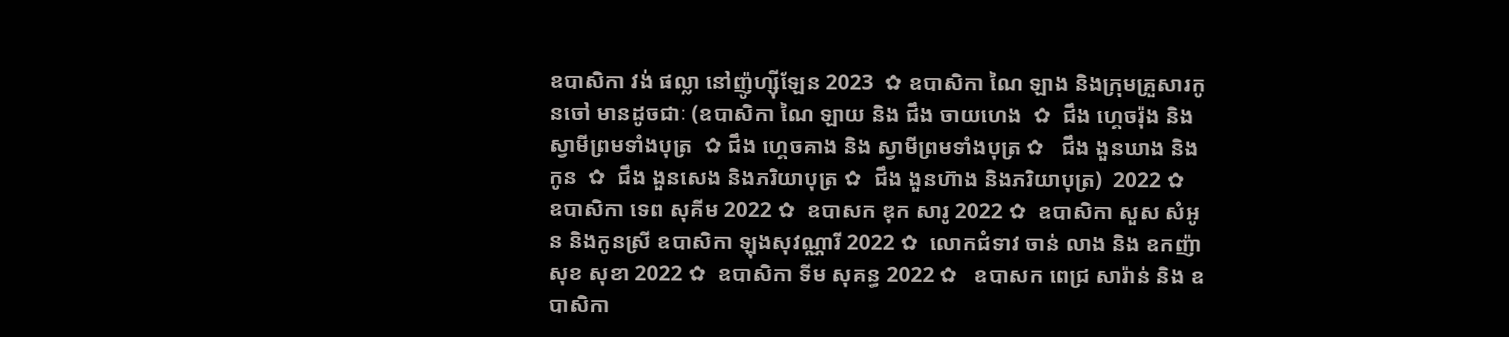ឧបាសិកា វង់ ផល្លា នៅញ៉ូហ្ស៊ីឡែន 2023  ✿ ឧបាសិកា ណៃ ឡាង និងក្រុមគ្រួសារកូនចៅ មានដូចជាៈ (ឧបាសិកា ណៃ ឡាយ និង ជឹង ចាយហេង  ✿  ជឹង ហ្គេចរ៉ុង និង ស្វាមីព្រមទាំងបុត្រ  ✿ ជឹង ហ្គេចគាង និង ស្វាមីព្រមទាំងបុត្រ ✿   ជឹង ងួនឃាង និងកូន  ✿  ជឹង ងួនសេង និងភរិយាបុត្រ ✿  ជឹង ងួនហ៊ាង និងភរិយាបុត្រ)  2022 ✿  ឧបាសិកា ទេព សុគីម 2022 ✿  ឧបាសក ឌុក សារូ 2022 ✿  ឧបាសិកា សួស សំអូន និងកូនស្រី ឧបាសិកា ឡុងសុវណ្ណារី 2022 ✿  លោកជំទាវ ចាន់ លាង និង ឧកញ៉ា សុខ សុខា 2022 ✿  ឧបាសិកា ទីម សុគន្ធ 2022 ✿   ឧបាសក ពេជ្រ សារ៉ាន់ និង ឧបាសិកា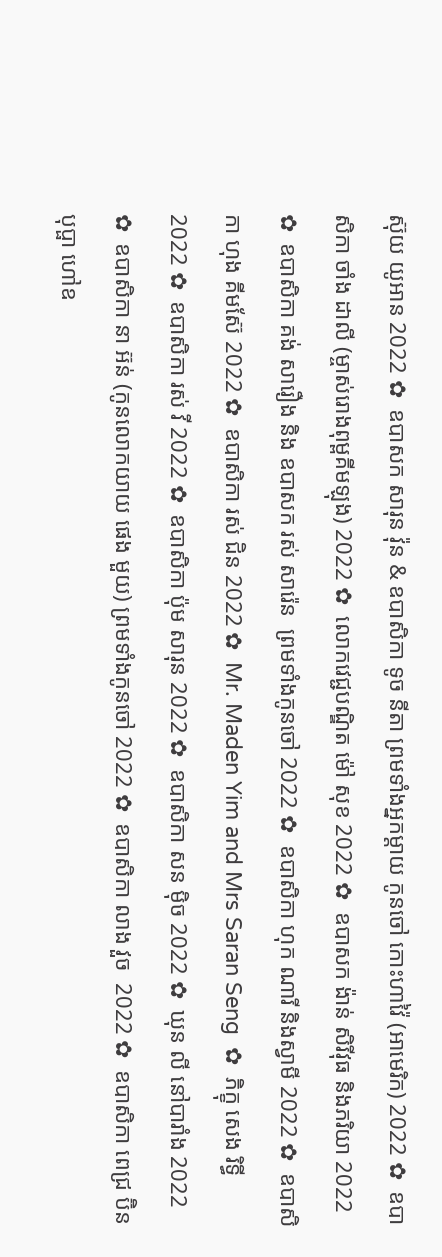ស៊ុយ យូអាន 2022 ✿  ឧបាសក សារុន វ៉ុន & ឧបាសិកា ទូច នីតា ព្រមទាំងអ្នកម្តាយ កូនចៅ កោះហាវ៉ៃ (អាមេរិក) 2022 ✿  ឧបាសិកា ចាំង ដាលី (ម្ចាស់រោងពុម្ពគីមឡុង) 2022 ✿  លោកវេជ្ជបណ្ឌិត ម៉ៅ សុខ 2022 ✿  ឧបាសក ង៉ាន់ សិរីវុធ និងភរិយា 2022 ✿  ឧបាសិកា គង់ សារឿង និង ឧបាសក រស់ សារ៉េន  ព្រមទាំងកូនចៅ 2022 ✿  ឧបាសិកា ហុក ណារី និងស្វាមី 2022 ✿  ឧបាសិកា ហុង គីមស៊ែ 2022 ✿  ឧបាសិកា រស់ ជិន 2022 ✿  Mr. Maden Yim and Mrs Saran Seng  ✿  ភិក្ខុ សេង រិទ្ធី 2022 ✿  ឧបាសិកា រស់ វី 2022 ✿  ឧបាសិកា ប៉ុម សារុន 2022 ✿  ឧបាសិកា សន ម៉ិច 2022 ✿  ឃុន លី នៅបារាំង 2022 ✿  ឧបាសិកា នា អ៊ន់ (កូនលោកយាយ ផេង មួយ) ព្រមទាំងកូនចៅ 2022 ✿  ឧបាសិកា លាង វួច  2022 ✿  ឧបាសិកា ពេជ្រ ប៊ិនបុប្ផា ហៅឧ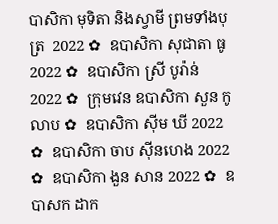បាសិកា មុទិតា និងស្វាមី ព្រមទាំងបុត្រ  2022 ✿  ឧបាសិកា សុជាតា ធូ  2022 ✿  ឧបាសិកា ស្រី បូរ៉ាន់ 2022 ✿  ក្រុមវេន ឧបាសិកា សួន កូលាប ✿  ឧបាសិកា ស៊ីម ឃី 2022 ✿  ឧបាសិកា ចាប ស៊ីនហេង 2022 ✿  ឧបាសិកា ងួន សាន 2022 ✿  ឧបាសក ដាក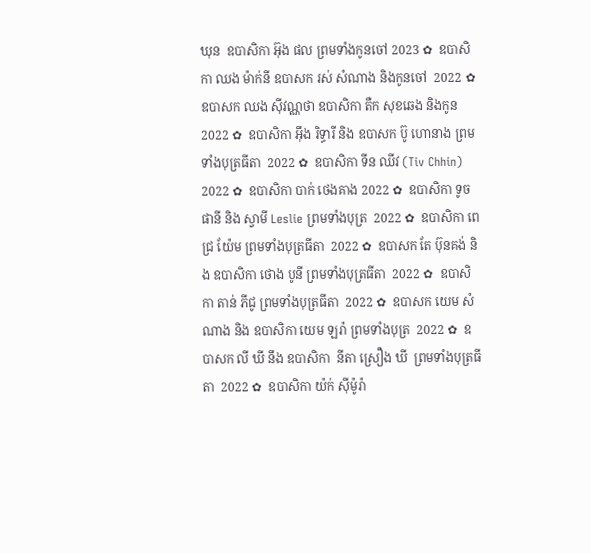ឃុន  ឧបាសិកា អ៊ុង ផល ព្រមទាំងកូនចៅ 2023 ✿  ឧបាសិកា ឈង ម៉ាក់នី ឧបាសក រស់ សំណាង និងកូនចៅ  2022 ✿  ឧបាសក ឈង សុីវណ្ណថា ឧបាសិកា តឺក សុខឆេង និងកូន 2022 ✿  ឧបាសិកា អុឹង រិទ្ធារី និង ឧបាសក ប៊ូ ហោនាង ព្រមទាំងបុត្រធីតា  2022 ✿  ឧបាសិកា ទីន ឈីវ (Tiv Chhin)  2022 ✿  ឧបាសិកា បាក់ ថេងគាង 2022 ✿  ឧបាសិកា ទូច ផានី និង ស្វាមី Leslie ព្រមទាំងបុត្រ  2022 ✿  ឧបាសិកា ពេជ្រ យ៉ែម ព្រមទាំងបុត្រធីតា  2022 ✿  ឧបាសក តែ ប៊ុនគង់ និង ឧបាសិកា ថោង បូនី ព្រមទាំងបុត្រធីតា  2022 ✿  ឧបាសិកា តាន់ ភីជូ ព្រមទាំងបុត្រធីតា  2022 ✿  ឧបាសក យេម សំណាង និង ឧបាសិកា យេម ឡរ៉ា ព្រមទាំងបុត្រ  2022 ✿  ឧបាសក លី ឃី នឹង ឧបាសិកា  នីតា ស្រឿង ឃី  ព្រមទាំងបុត្រធីតា  2022 ✿  ឧបាសិកា យ៉ក់ សុីម៉ូរ៉ា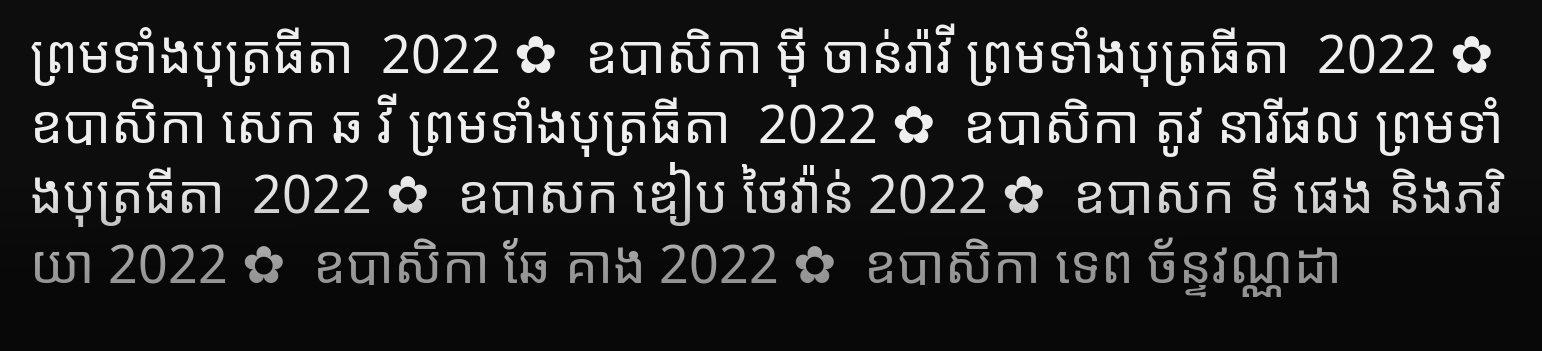ព្រមទាំងបុត្រធីតា  2022 ✿  ឧបាសិកា មុី ចាន់រ៉ាវី ព្រមទាំងបុត្រធីតា  2022 ✿  ឧបាសិកា សេក ឆ វី ព្រមទាំងបុត្រធីតា  2022 ✿  ឧបាសិកា តូវ នារីផល ព្រមទាំងបុត្រធីតា  2022 ✿  ឧបាសក ឌៀប ថៃវ៉ាន់ 2022 ✿  ឧបាសក ទី ផេង និងភរិយា 2022 ✿  ឧបាសិកា ឆែ គាង 2022 ✿  ឧបាសិកា ទេព ច័ន្ទវណ្ណដា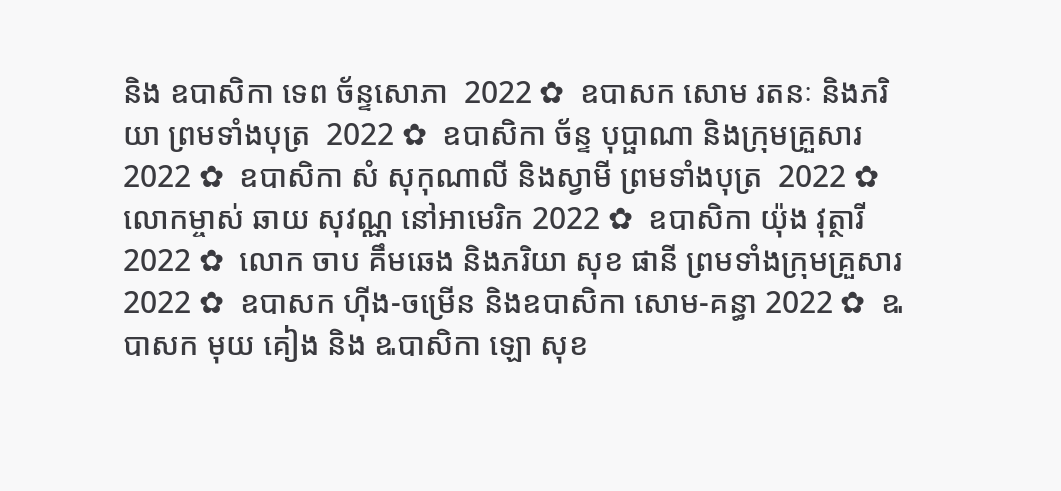និង ឧបាសិកា ទេព ច័ន្ទសោភា  2022 ✿  ឧបាសក សោម រតនៈ និងភរិយា ព្រមទាំងបុត្រ  2022 ✿  ឧបាសិកា ច័ន្ទ បុប្ផាណា និងក្រុមគ្រួសារ 2022 ✿  ឧបាសិកា សំ សុកុណាលី និងស្វាមី ព្រមទាំងបុត្រ  2022 ✿  លោកម្ចាស់ ឆាយ សុវណ្ណ នៅអាមេរិក 2022 ✿  ឧបាសិកា យ៉ុង វុត្ថារី 2022 ✿  លោក ចាប គឹមឆេង និងភរិយា សុខ ផានី ព្រមទាំងក្រុមគ្រួសារ 2022 ✿  ឧបាសក ហ៊ីង-ចម្រើន និងឧបាសិកា សោម-គន្ធា 2022 ✿  ឩបាសក មុយ គៀង និង ឩបាសិកា ឡោ សុខ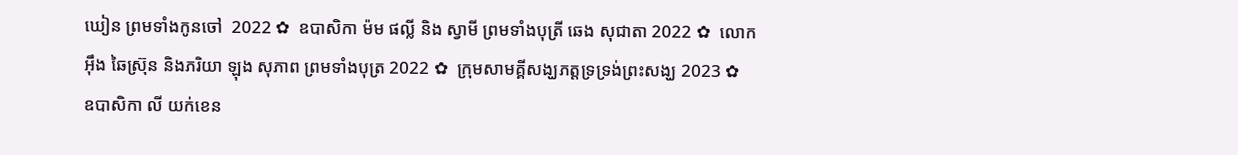ឃៀន ព្រមទាំងកូនចៅ  2022 ✿  ឧបាសិកា ម៉ម ផល្លី និង ស្វាមី ព្រមទាំងបុត្រី ឆេង សុជាតា 2022 ✿  លោក អ៊ឹង ឆៃស្រ៊ុន និងភរិយា ឡុង សុភាព ព្រមទាំងបុត្រ 2022 ✿  ក្រុមសាមគ្គីសង្ឃភត្តទ្រទ្រង់ព្រះសង្ឃ 2023 ✿   ឧបាសិកា លី យក់ខេន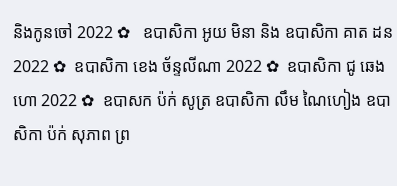និងកូនចៅ 2022 ✿   ឧបាសិកា អូយ មិនា និង ឧបាសិកា គាត ដន 2022 ✿  ឧបាសិកា ខេង ច័ន្ទលីណា 2022 ✿  ឧបាសិកា ជូ ឆេងហោ 2022 ✿  ឧបាសក ប៉ក់ សូត្រ ឧបាសិកា លឹម ណៃហៀង ឧបាសិកា ប៉ក់ សុភាព ព្រ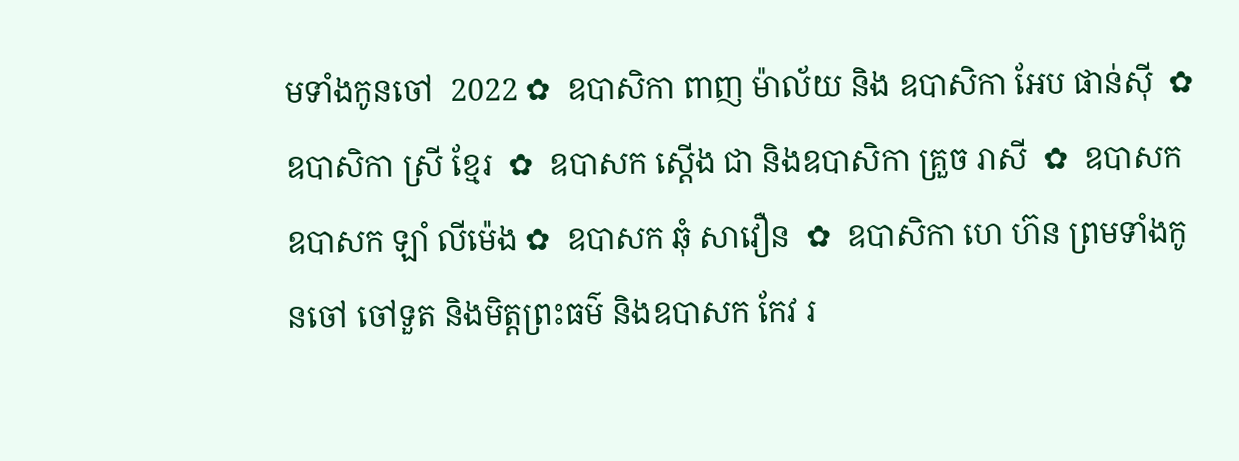មទាំងកូនចៅ  2022 ✿  ឧបាសិកា ពាញ ម៉ាល័យ និង ឧបាសិកា អែប ផាន់ស៊ី  ✿  ឧបាសិកា ស្រី ខ្មែរ  ✿  ឧបាសក ស្តើង ជា និងឧបាសិកា គ្រួច រាសី  ✿  ឧបាសក ឧបាសក ឡាំ លីម៉េង ✿  ឧបាសក ឆុំ សាវឿន  ✿  ឧបាសិកា ហេ ហ៊ន ព្រមទាំងកូនចៅ ចៅទួត និងមិត្តព្រះធម៌ និងឧបាសក កែវ រ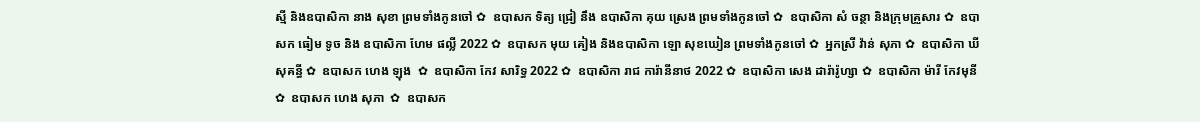ស្មី និងឧបាសិកា នាង សុខា ព្រមទាំងកូនចៅ ✿  ឧបាសក ទិត្យ ជ្រៀ នឹង ឧបាសិកា គុយ ស្រេង ព្រមទាំងកូនចៅ ✿  ឧបាសិកា សំ ចន្ថា និងក្រុមគ្រួសារ ✿  ឧបាសក ធៀម ទូច និង ឧបាសិកា ហែម ផល្លី 2022 ✿  ឧបាសក មុយ គៀង និងឧបាសិកា ឡោ សុខឃៀន ព្រមទាំងកូនចៅ ✿  អ្នកស្រី វ៉ាន់ សុភា ✿  ឧបាសិកា ឃី សុគន្ធី ✿  ឧបាសក ហេង ឡុង  ✿  ឧបាសិកា កែវ សារិទ្ធ 2022 ✿  ឧបាសិកា រាជ ការ៉ានីនាថ 2022 ✿  ឧបាសិកា សេង ដារ៉ារ៉ូហ្សា ✿  ឧបាសិកា ម៉ារី កែវមុនី ✿  ឧបាសក ហេង សុភា  ✿  ឧបាសក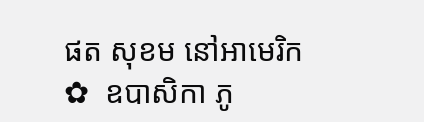ផត សុខម នៅអាមេរិក  ✿  ឧបាសិកា ភូ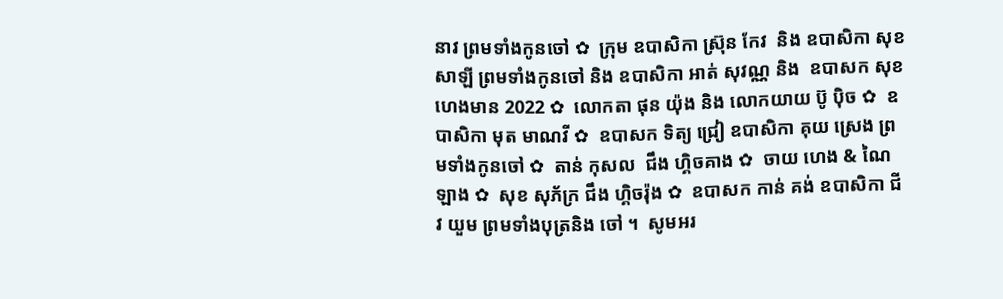នាវ ព្រមទាំងកូនចៅ ✿  ក្រុម ឧបាសិកា ស្រ៊ុន កែវ  និង ឧបាសិកា សុខ សាឡី ព្រមទាំងកូនចៅ និង ឧបាសិកា អាត់ សុវណ្ណ និង  ឧបាសក សុខ ហេងមាន 2022 ✿  លោកតា ផុន យ៉ុង និង លោកយាយ ប៊ូ ប៉ិច ✿  ឧបាសិកា មុត មាណវី ✿  ឧបាសក ទិត្យ ជ្រៀ ឧបាសិកា គុយ ស្រេង ព្រមទាំងកូនចៅ ✿  តាន់ កុសល  ជឹង ហ្គិចគាង ✿  ចាយ ហេង & ណៃ ឡាង ✿  សុខ សុភ័ក្រ ជឹង ហ្គិចរ៉ុង ✿  ឧបាសក កាន់ គង់ ឧបាសិកា ជីវ យួម ព្រមទាំងបុត្រនិង ចៅ ។  សូមអរ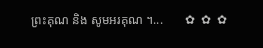ព្រះគុណ និង សូមអរគុណ ។...       ✿  ✿  ✿